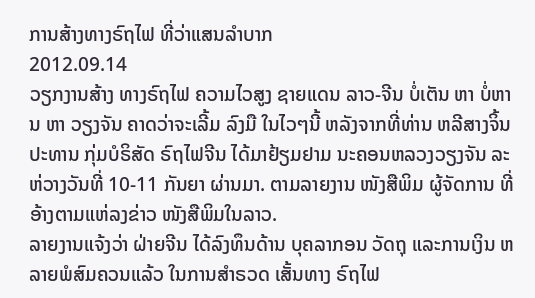ການສ້າງທາງຣົຖໄຟ ທີ່ວ່າແສນລໍາບາກ
2012.09.14
ວຽກງານສ້າງ ທາງຣົຖໄຟ ຄວາມໄວສູງ ຊາຍແດນ ລາວ-ຈີນ ບໍ່ເຕັນ ຫາ ບໍ່ຫານ ຫາ ວຽງຈັນ ຄາດວ່າຈະເລີ້ມ ລົງມື ໃນໄວໆນີ້ ຫລັງຈາກທີ່ທ່ານ ຫລີສາງຈິ້ນ ປະທານ ກຸ່ມບໍຣິສັດ ຣົຖໄຟຈີນ ໄດ້ມາຢ້ຽມຢາມ ນະຄອນຫລວງວຽງຈັນ ລະຫ່ວາງວັນທີ່ 10-11 ກັນຍາ ຜ່ານມາ. ຕາມລາຍງານ ໜັງສືພິມ ຜູ້ຈັດການ ທີ່ອ້າງຕາມແຫ່ລງຂ່າວ ໜັງສືພິມໃນລາວ.
ລາຍງານແຈ້ງວ່າ ຝ່າຍຈີນ ໄດ້ລົງທຶນດ້ານ ບຸຄລາກອນ ວັດຖຸ ແລະການເງິນ ຫລາຍພໍສົມຄວນແລ້ວ ໃນການສໍາຣວດ ເສັ້ນທາງ ຣົຖໄຟ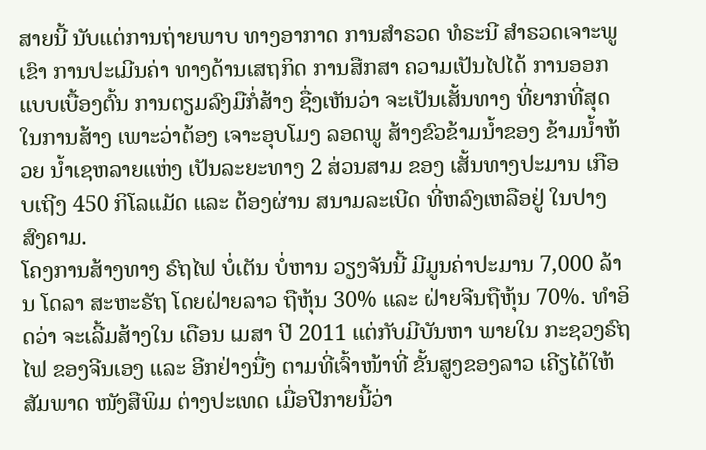ສາຍນີ້ ນັບແຕ່ການຖ່າຍພາບ ທາງອາກາດ ການສໍາຣວດ ທໍຣະນີ ສໍາຣວດເຈາະພູເຂົາ ການປະເມີນຄ່າ ທາງດ້ານເສຖກິດ ການສືກສາ ຄວາມເປັນໄປໄດ້ ການອອກແບບເບື້ອງຕົ້ນ ການຕຽມລົງມືກໍ່ສ້າງ ຊື່ງເຫັນວ່າ ຈະເປັນເສັ້ນທາງ ທີ່ຍາກທີ່ສຸດ ໃນການສ້າງ ເພາະວ່າຕ້ອງ ເຈາະອຸບໂມງ ລອດພູ ສ້າງຂົວຂ້າມນໍ້າຂອງ ຂ້າມນໍ້າຫ້ວຍ ນໍ້າເຊຫລາຍແຫ່ງ ເປັນລະຍະທາງ 2 ສ່ວນສາມ ຂອງ ເສັ້ນທາງປະມານ ເກືອບເຖີງ 450 ກິໂລແມັດ ແລະ ຕ້ອງຜ່ານ ສນາມລະເບີດ ທີ່ຫລົງເຫລືອຢູ່ ໃນປາງສົງຄາມ.
ໂຄງການສ້າງທາງ ຣົຖໄຟ ບໍ່ເຕັນ ບໍ່ຫານ ວຽງຈັນນີ້ ມີມູນຄ່າປະມານ 7,000 ລ້ານ ໂດລາ ສະຫະຣັຖ ໂດຍຝ່າຍລາວ ຖືຫຸ້ນ 30% ແລະ ຝ່າຍຈີນຖືຫຸ້ນ 70%. ທໍາອິດວ່າ ຈະເລີ້ມສ້າງໃນ ເດືອນ ເມສາ ປີ 2011 ແຕ່ກັບມີບັນຫາ ພາຍໃນ ກະຊວງຣົຖໄຟ ຂອງຈີນເອງ ແລະ ອີກຢ່າງນື່ງ ຕາມທີ່ເຈົ້າໜ້າທີ່ ຂັ້ນສູງຂອງລາວ ເຄີຽໄດ້ໃຫ້ສັມພາດ ໜັງສືພິມ ຕ່າງປະເທດ ເມື່ອປີກາຍນີ້ວ່າ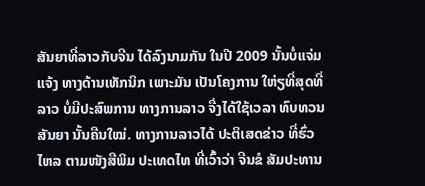ສັນຍາທີ່ລາວກັບຈີນ ໄດ້ລົງນາມກັນ ໃນປີ 2009 ນັ້ນບໍ່ແຈ່ມແຈ້ງ ທາງດ້ານເທັກນິກ ເພາະມັນ ເປັນໂຄງການ ໃຫ່ຽທີ່ສຸດທີ່ລາວ ບໍ່ມີປະສົພການ ທາງການລາວ ຈື່ງໄດ້ໃຊ້ເວລາ ທົບທວນສັນຍາ ນັ້ນຄືນໃໝ່. ທາງການລາວໄດ້ ປະຕິເສດຂ່າວ ທີ່ຮົ່ວໄຫລ ຕາມໜັງສືພິມ ປະເທດໄທ ທີ່ເວົ້າວ່າ ຈີນຂໍ ສັມປະທານ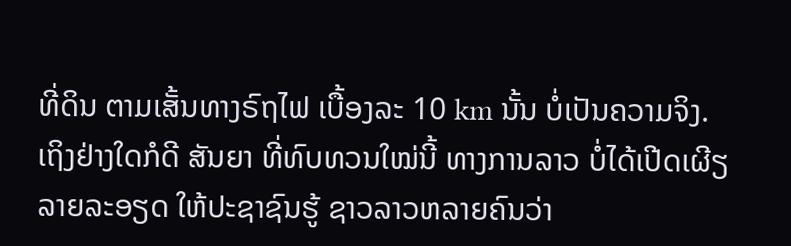ທີ່ດິນ ຕາມເສັ້ນທາງຣົຖໄຟ ເບື້ອງລະ 10 km ນັ້ນ ບໍ່ເປັນຄວາມຈິງ.
ເຖິງຢ່າງໃດກໍດີ ສັນຍາ ທີ່ທົບທວນໃໝ່ນີ້ ທາງການລາວ ບໍ່ໄດ້ເປີດເຜີຽ ລາຍລະອຽດ ໃຫ້ປະຊາຊົນຮູ້ ຊາວລາວຫລາຍຄົນວ່າ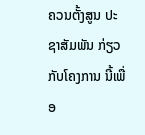ຄວນຕັ້ງສູນ ປະຊາສັມພັນ ກ່ຽວກັບໂຄງການ ນີ້ເພື່ອ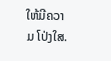ໃຫ້ມີຄວາມ ໂປ່ງໃສ.